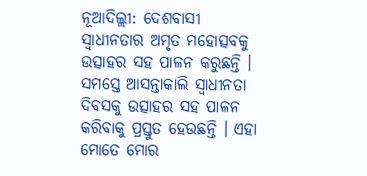ନୂଆଦିଲ୍ଲୀ: ଦେଶବାସୀ ସ୍ବାଧୀନତାର ଅମୃତ ମହୋତ୍ସବକୁ ଉତ୍ସାହର ସହ ପାଳନ କରୁଛନ୍ତି । ସମସ୍ତେ ଆସନ୍ତାକାଲି ସ୍ୱାଧୀନତା ଦିବସକୁ ଉତ୍ସାହର ସହ ପାଳନ କରିବାକୁ ପ୍ରସ୍ତୁତ ହେଉଛନ୍ତି । ଏହା ମୋତେ ମୋର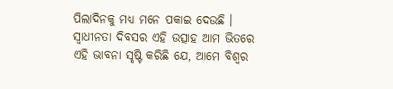ପିଲାଦିନକୁ ମଧ୍ୟ ମନେ ପକାଇ ଦେଉଛି । ସ୍ବାଧୀନତା ଦିବସର ଏହି ଉତ୍ସାହ ଆମ ଭିତରେ ଏହି ଭାବନା ସୃଷ୍ଟି କରିଛି ଯେ, ଆମେ ବିଶ୍ବର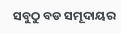ସବୁଠୁ ବଡ ସମୂଦାୟର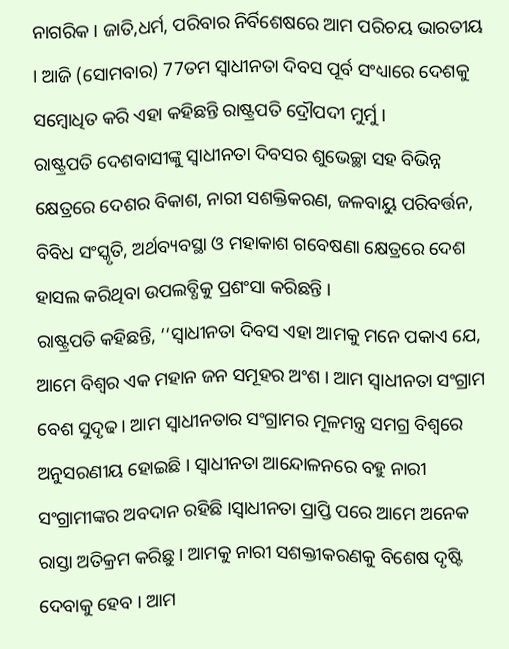ନାଗରିକ । ଜାତି,ଧର୍ମ, ପରିବାର ନିର୍ବିଶେଷରେ ଆମ ପରିଚୟ ଭାରତୀୟ । ଆଜି (ସୋମବାର) 77ତମ ସ୍ବାଧୀନତା ଦିବସ ପୂର୍ବ ସଂଧ୍ୟାରେ ଦେଶକୁ ସମ୍ବୋଧିତ କରି ଏହା କହିଛନ୍ତି ରାଷ୍ଟ୍ରପତି ଦ୍ରୌପଦୀ ମୁର୍ମୁ ।
ରାଷ୍ଟ୍ରପତି ଦେଶବାସୀଙ୍କୁ ସ୍ବାଧୀନତା ଦିବସର ଶୁଭେଚ୍ଛା ସହ ବିଭିନ୍ନ କ୍ଷେତ୍ରରେ ଦେଶର ବିକାଶ, ନାରୀ ସଶକ୍ତିକରଣ, ଜଳବାୟୁ ପରିବର୍ତ୍ତନ, ବିବିଧ ସଂସ୍କୃତି, ଅର୍ଥବ୍ୟବସ୍ଥା ଓ ମହାକାଶ ଗବେଷଣା କ୍ଷେତ୍ରରେ ଦେଶ ହାସଲ କରିଥିବା ଉପଲବ୍ଧିକୁ ପ୍ରଶଂସା କରିଛନ୍ତି ।
ରାଷ୍ଟ୍ରପତି କହିଛନ୍ତି, ‘‘ସ୍ବାଧୀନତା ଦିବସ ଏହା ଆମକୁ ମନେ ପକାଏ ଯେ, ଆମେ ବିଶ୍ବର ଏକ ମହାନ ଜନ ସମୂହର ଅଂଶ । ଆମ ସ୍ବାଧୀନତା ସଂଗ୍ରାମ ବେଶ ସୁଦୃଢ । ଆମ ସ୍ବାଧୀନତାର ସଂଗ୍ରାମର ମୂଳମନ୍ତ୍ର ସମଗ୍ର ବିଶ୍ବରେ ଅନୁସରଣୀୟ ହୋଇଛି । ସ୍ବାଧୀନତା ଆନ୍ଦୋଳନରେ ବହୁ ନାରୀ ସଂଗ୍ରାମୀଙ୍କର ଅବଦାନ ରହିଛି ।ସ୍ବାଧୀନତା ପ୍ରାପ୍ତି ପରେ ଆମେ ଅନେକ ରାସ୍ତା ଅତିକ୍ରମ କରିଛୁ । ଆମକୁ ନାରୀ ସଶକ୍ତୀକରଣକୁ ବିଶେଷ ଦୃଷ୍ଟି ଦେବାକୁ ହେବ । ଆମ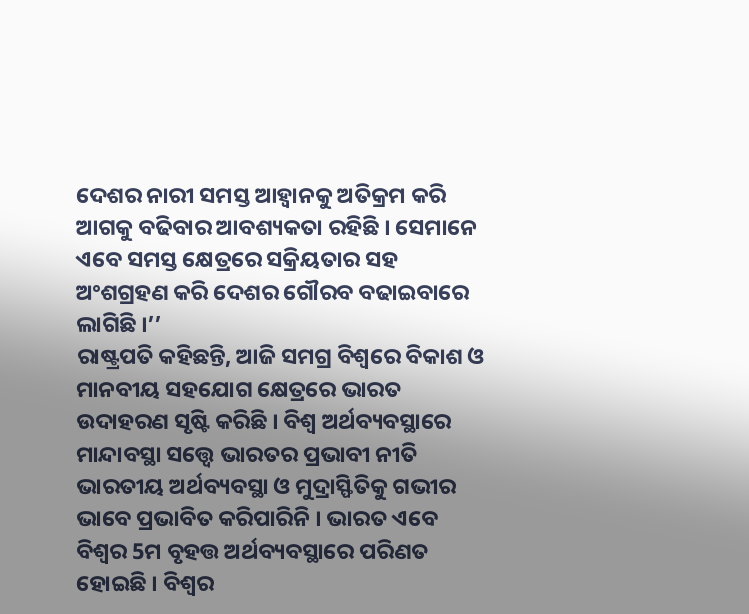ଦେଶର ନାରୀ ସମସ୍ତ ଆହ୍ବାନକୁ ଅତିକ୍ରମ କରି ଆଗକୁ ବଢିବାର ଆବଶ୍ୟକତା ରହିଛି । ସେମାନେ ଏବେ ସମସ୍ତ କ୍ଷେତ୍ରରେ ସକ୍ରିୟତାର ସହ ଅଂଶଗ୍ରହଣ କରି ଦେଶର ଗୌରବ ବଢାଇବାରେ ଲାଗିଛି ।’’
ରାଷ୍ଟ୍ରପତି କହିଛନ୍ତି, ଆଜି ସମଗ୍ର ବିଶ୍ବରେ ବିକାଶ ଓ ମାନବୀୟ ସହଯୋଗ କ୍ଷେତ୍ରରେ ଭାରତ ଉଦାହରଣ ସୃଷ୍ଟି କରିଛି । ବିଶ୍ବ ଅର୍ଥବ୍ୟବସ୍ଥାରେ ମାନ୍ଦାବସ୍ଥା ସତ୍ତ୍ବେ ଭାରତର ପ୍ରଭାବୀ ନୀତି ଭାରତୀୟ ଅର୍ଥବ୍ୟବସ୍ଥା ଓ ମୁଦ୍ରାସ୍ଫିତିକୁ ଗଭୀର ଭାବେ ପ୍ରଭାବିତ କରିପାରିନି । ଭାରତ ଏବେ ବିଶ୍ବର 5ମ ବୃହତ୍ତ ଅର୍ଥବ୍ୟବସ୍ଥାରେ ପରିଣତ ହୋଇଛି । ବିଶ୍ବର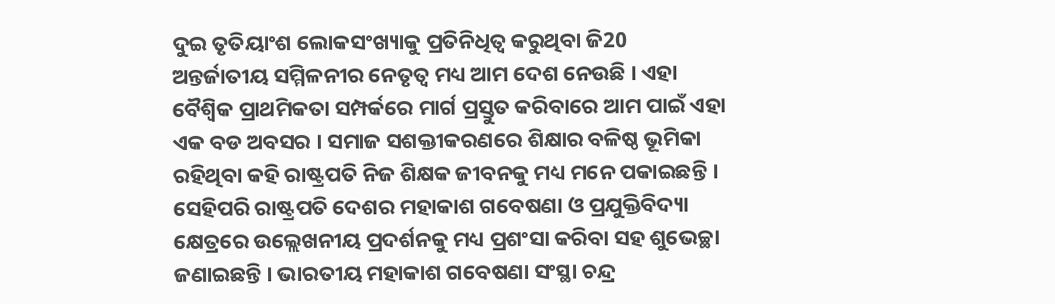ଦୁଇ ତୃତିୟାଂଶ ଲୋକସଂଖ୍ୟାକୁ ପ୍ରତିନିଧିତ୍ବ କରୁଥିବା ଜି20 ଅନ୍ତର୍ଜାତୀୟ ସମ୍ମିଳନୀର ନେତୃତ୍ବ ମଧ୍ୟ ଆମ ଦେଶ ନେଉଛି । ଏହା ବୈଶ୍ବିକ ପ୍ରାଥମିକତା ସମ୍ପର୍କରେ ମାର୍ଗ ପ୍ରସ୍ତୁତ କରିବାରେ ଆମ ପାଇଁ ଏହା ଏକ ବଡ ଅବସର । ସମାଜ ସଶକ୍ତୀକରଣରେ ଶିକ୍ଷାର ବଳିଷ୍ଠ ଭୂମିକା ରହିଥିବା କହି ରାଷ୍ଟ୍ରପତି ନିଜ ଶିକ୍ଷକ ଜୀବନକୁ ମଧ୍ୟ ମନେ ପକାଇଛନ୍ତି ।
ସେହିପରି ରାଷ୍ଟ୍ରପତି ଦେଶର ମହାକାଶ ଗବେଷଣା ଓ ପ୍ରଯୁକ୍ତିବିଦ୍ୟା କ୍ଷେତ୍ରରେ ଉଲ୍ଲେଖନୀୟ ପ୍ରଦର୍ଶନକୁ ମଧ୍ୟ ପ୍ରଶଂସା କରିବା ସହ ଶୁଭେଚ୍ଛା ଜଣାଇଛନ୍ତି । ଭାରତୀୟ ମହାକାଶ ଗବେଷଣା ସଂସ୍ଥା ଚନ୍ଦ୍ର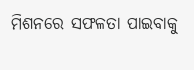ମିଶନରେ ସଫଳତା ପାଇବାକୁ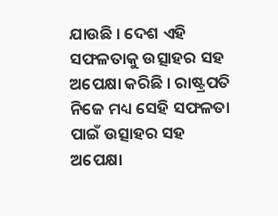ଯାଉଛି । ଦେଶ ଏହି ସଫଳତାକୁ ଉତ୍ସାହର ସହ ଅପେକ୍ଷା କରିଛି । ରାଷ୍ଟ୍ରପତି ନିଜେ ମଧ୍ୟ ସେହି ସଫଳତା ପାଇଁ ଉତ୍ସାହର ସହ ଅପେକ୍ଷା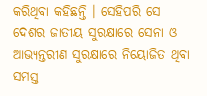କରିଥିବା କହିଛନ୍ତି । ସେହିପରି ସେ ଦେଶର ଜାତୀୟ ସୁରକ୍ଷାରେ ସେନା ଓ ଆଭ୍ୟନ୍ତରୀଣ ସୁରକ୍ଷାରେ ନିୟୋଜିତ ଥିବା ସମସ୍ତ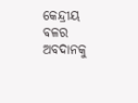କେନ୍ଦ୍ରୀୟ ବଳର ଅବଦାନକୁ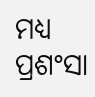ମଧ୍ୟ ପ୍ରଶଂସା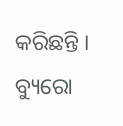କରିଛନ୍ତି ।
ବ୍ୟୁରୋ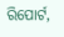ରିପୋର୍ଟ,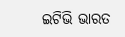ଇଟିଭି ଭାରତ